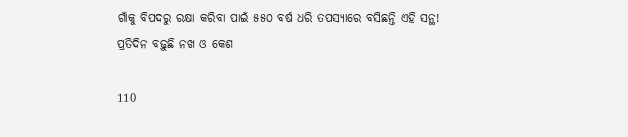ଗାଁକୁ ବିପଦରୁ ରକ୍ଷା କରିବା ପାଇଁ ୫୫୦ ବର୍ଷ ଧରି ତପସ୍ୟାରେ ବସିଛନ୍ତି ଏହି ସନ୍ଥ! ପ୍ରତିଦିନ ବଢ଼ୁଛି ନଖ ଓ କେଶ

110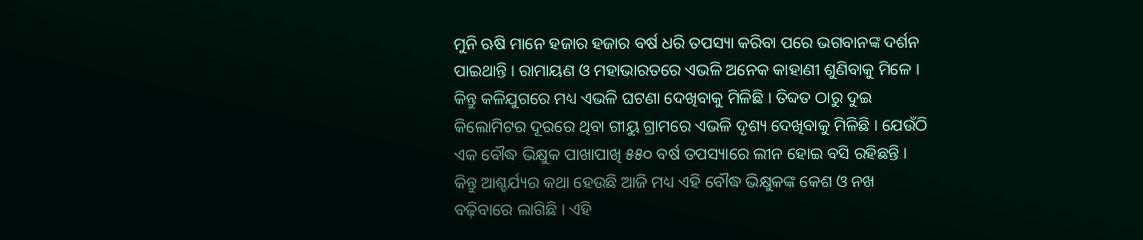ମୁନି ଋଷି ମାନେ ହଜାର ହଜାର ବର୍ଷ ଧରି ତପସ୍ୟା କରିବା ପରେ ଭଗବାନଙ୍କ ଦର୍ଶନ ପାଇଥାନ୍ତି । ରାମାୟଣ ଓ ମହାଭାରତରେ ଏଭଳି ଅନେକ କାହାଣୀ ଶୁଣିବାକୁ ମିଳେ । କିନ୍ତୁ କଳିଯୁଗରେ ମଧ୍ୟ ଏଭଳି ଘଟଣା ଦେଖିବାକୁ ମିଳିଛି । ତିବ୍ଦତ ଠାରୁ ଦୁଇ କିଲୋମିଟର ଦୂରରେ ଥିବା ଗୀୟୁ ଗ୍ରାମରେ ଏଭଳି ଦୃଶ୍ୟ ଦେଖିବାକୁ ମିଳିଛି । ଯେଉଁଠି ଏକ ବୌଦ୍ଧ ଭିକ୍ଷୁକ ପାଖାପାଖି ୫୫୦ ବର୍ଷ ତପସ୍ୟାରେ ଲୀନ ହୋଇ ବସି ରହିଛନ୍ତି । କିନ୍ତୁ ଆଶ୍ଚର୍ଯ୍ୟର କଥା ହେଉଛି ଆଜି ମଧ୍ୟ ଏହି ବୌଦ୍ଧ ଭିକ୍ଷୁକଙ୍କ କେଶ ଓ ନଖ ବଢ଼ିବାରେ ଲାଗିଛି । ଏହି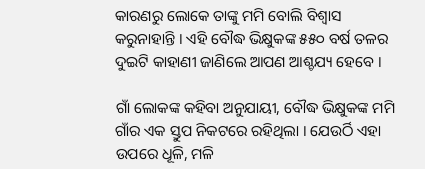କାରଣରୁ ଲୋକେ ତାଙ୍କୁ ମମି ବୋଲି ବିଶ୍ୱାସ କରୁନାହାନ୍ତି । ଏହି ବୌଦ୍ଧ ଭିକ୍ଷୁକଙ୍କ ୫୫୦ ବର୍ଷ ତଳର ଦୁଇଟି କାହାଣୀ ଜାଣିଲେ ଆପଣ ଆଶ୍ଚଯ୍ୟ ହେବେ ।

ଗାଁ ଲୋକଙ୍କ କହିବା ଅନୁଯାୟୀ, ବୌଦ୍ଧ ଭିକ୍ଷୁକଙ୍କ ମମି ଗାଁର ଏକ ସ୍ତୁପ ନିକଟରେ ରହିଥିଲା । ଯେଉର୍ଠି ଏହା ଉପରେ ଧୂଳି, ମଳି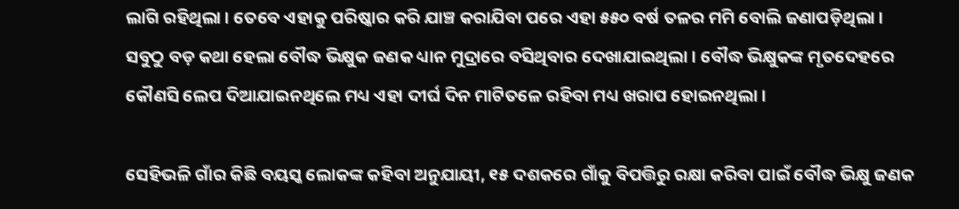ଲାଗି ରହିଥିଲା । ତେବେ ଏହାକୁ ପରିଷ୍କାର କରି ଯାଞ୍ଚ କରାଯିବା ପରେ ଏହା ୫୫୦ ବର୍ଷ ତଳର ମମି ବୋଲି ଜଣାପଡ଼ିଥିଲା । ସବୁଠୁ ବଡ଼ କଥା ହେଲା ବୌଦ୍ଧ ଭିକ୍ଷୁକ ଜଣକ ଧ୍ୟାନ ମୁଦ୍ରାରେ ବସିଥିବାର ଦେଖାଯାଇଥିଲା । ବୌଦ୍ଧ ଭିକ୍ଷୁକଙ୍କ ମୃତଦେହରେ କୌଣସି ଲେପ ଦିଆଯାଇନଥିଲେ ମଧ୍ୟ ଏହା ଦୀର୍ଘ ଦିନ ମାଟିତଳେ ରହିବା ମଧ୍ୟ ଖରାପ ହୋଇନଥିଲା ।

ସେହିଭଳି ଗାଁର କିଛି ବୟସ୍କ ଲୋକଙ୍କ କହିବା ଅନୁଯାୟୀ, ୧୫ ଦଶକରେ ଗାଁକୁ ବିପତ୍ତିରୁ ରକ୍ଷା କରିବା ପାଇଁ ବୌଦ୍ଧ ଭିକ୍ଷୁ ଜଣକ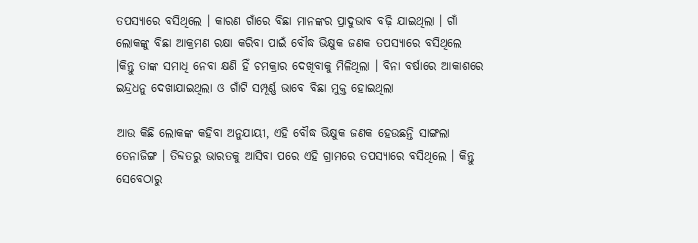ତପସ୍ୟାରେ ବସିଥିଲେ । କାରଣ ଗାଁରେ ବିଛା ମାନଙ୍କର ପ୍ରାଦୁଭାବ ବଢ଼ି ଯାଇଥିଲା । ଗାଁ ଲୋକଙ୍କୁ ବିଛା ଆକ୍ରମଣ ରକ୍ଷା କରିବା ପାଇଁ ବୌଦ୍ଧ ଭିକ୍ଷୁକ ଜଣକ ତପସ୍ୟାରେ ବସିଥିଲେ ।କିନ୍ତୁ ତାଙ୍କ ସମାଧି ନେବା କ୍ଷଣି ହିଁ ଚମକ୍ରାର ଦେଖିବାକୁ ମିଳିଥିଲା । ବିନା ବର୍ଷାରେ ଆକାଶରେ ଇନ୍ଦ୍ରଧନୁ ଦେଖାଯାଇଥିଲା ଓ ଗାଁଟି ସମ୍ପୂର୍ଣ୍ଣ ଭାବେ ବିଛା ମୁକ୍ତ ହୋଇଥିଲା

ଆଉ କିଛି ଲୋକଙ୍କ କହିବା ଅନୁଯାୟୀ, ଏହି ବୌଦ୍ଧ ଭିକ୍ଷୁକ ଜଣକ ହେଉଛନ୍ତି ସାଙ୍ଗଲା ତେନାଜିଙ୍ଗ । ତିବ୍ଦତରୁ ଭାରତକୁ ଆସିବା ପରେ ଏହି ଗ୍ରାମରେ ତପସ୍ୟାରେ ବସିଥିଲେ । କିନ୍ତୁ ସେବେଠାରୁ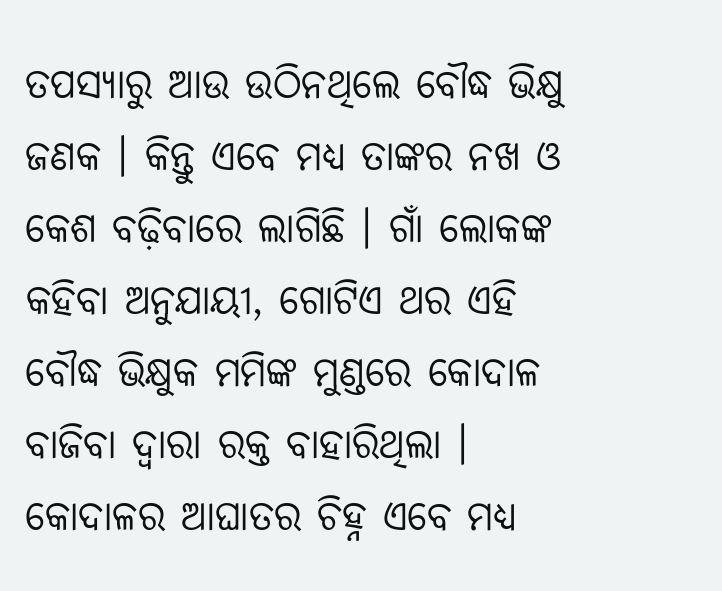ତପସ୍ୟାରୁ ଆଉ ଉଠିନଥିଲେ ବୌଦ୍ଧ ଭିକ୍ଷୁ ଜଣକ । କିନ୍ତୁ ଏବେ ମଧ୍ୟ ତାଙ୍କର ନଖ ଓ କେଶ ବଢ଼ିବାରେ ଲାଗିଛି । ଗାଁ ଲୋକଙ୍କ କହିବା ଅନୁଯାୟୀ, ଗୋଟିଏ ଥର ଏହି ବୌଦ୍ଧ ଭିକ୍ଷୁକ ମମିଙ୍କ ମୁଣ୍ଡରେ କୋଦାଳ ବାଜିବା ଦ୍ୱାରା ରକ୍ତ ବାହାରିଥିଲା । କୋଦାଳର ଆଘାତର ଚିହ୍ନ ଏବେ ମଧ୍ୟ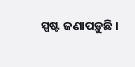ସ୍ପଷ୍ଟ ଜଣାପଡ଼ୁଛି ।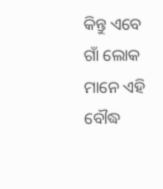କିନ୍ତୁ ଏବେ ଗାଁ ଲୋକ ମାନେ ଏହି ବୌଦ୍ଧ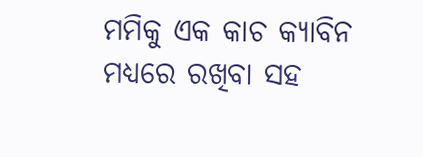ମମିକୁ ଏକ କାଚ କ୍ୟାବିନ ମଧ୍ୟରେ ରଖିବା ସହ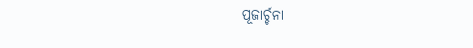ପୂଜାର୍ଚ୍ଚନା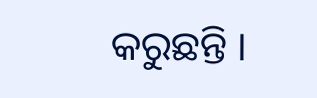କରୁଛନ୍ତି ।